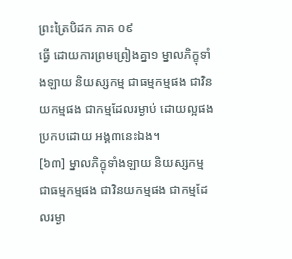ព្រះត្រៃបិដក ភាគ ០៩
ធ្វើ ដោយការព្រមព្រៀងគ្នា១ ម្នាលភិក្ខុទាំងឡាយ និយស្សកម្ម ជាធម្មកម្មផង ជាវិនយកម្មផង ជាកម្មដែលរម្ងាប់ ដោយល្អផង ប្រកបដោយ អង្គ៣នេះឯង។
[៦៣] ម្នាលភិក្ខុទាំងឡាយ និយស្សកម្ម ជាធម្មកម្មផង ជាវិនយកម្មផង ជាកម្មដែលរម្ងា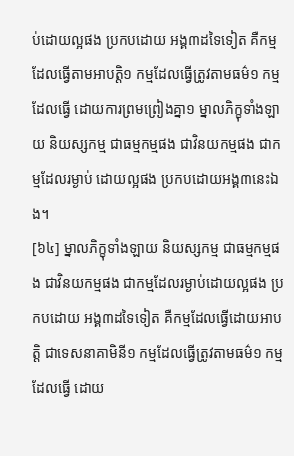ប់ដោយល្អផង ប្រកបដោយ អង្គ៣ដទៃទៀត គឺកម្មដែលធ្វើតាមអាបត្តិ១ កម្មដែលធ្វើត្រូវតាមធម៌១ កម្មដែលធ្វើ ដោយការព្រមព្រៀងគ្នា១ ម្នាលភិក្ខុទាំងឡាយ និយស្សកម្ម ជាធម្មកម្មផង ជាវិនយកម្មផង ជាកម្មដែលរម្ងាប់ ដោយល្អផង ប្រកបដោយអង្គ៣នេះឯង។
[៦៤] ម្នាលភិក្ខុទាំងឡាយ និយស្សកម្ម ជាធម្មកម្មផង ជាវិនយកម្មផង ជាកម្មដែលរម្ងាប់ដោយល្អផង ប្រកបដោយ អង្គ៣ដទៃទៀត គឺកម្មដែលធ្វើដោយអាបត្តិ ជាទេសនាគាមិនី១ កម្មដែលធ្វើត្រូវតាមធម៌១ កម្មដែលធ្វើ ដោយ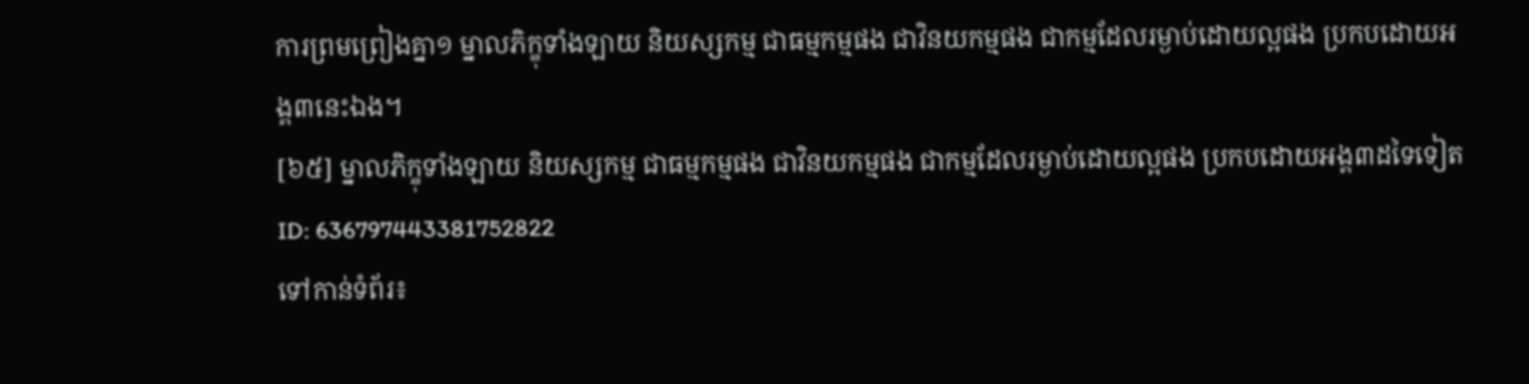ការព្រមព្រៀងគ្នា១ ម្នាលភិក្ខុទាំងឡាយ និយស្សកម្ម ជាធម្មកម្មផង ជាវិនយកម្មផង ជាកម្មដែលរម្ងាប់ដោយល្អផង ប្រកបដោយអង្គ៣នេះឯង។
[៦៥] ម្នាលភិក្ខុទាំងឡាយ និយស្សកម្ម ជាធម្មកម្មផង ជាវិនយកម្មផង ជាកម្មដែលរម្ងាប់ដោយល្អផង ប្រកបដោយអង្គ៣ដទៃទៀត
ID: 636797443381752822
ទៅកាន់ទំព័រ៖